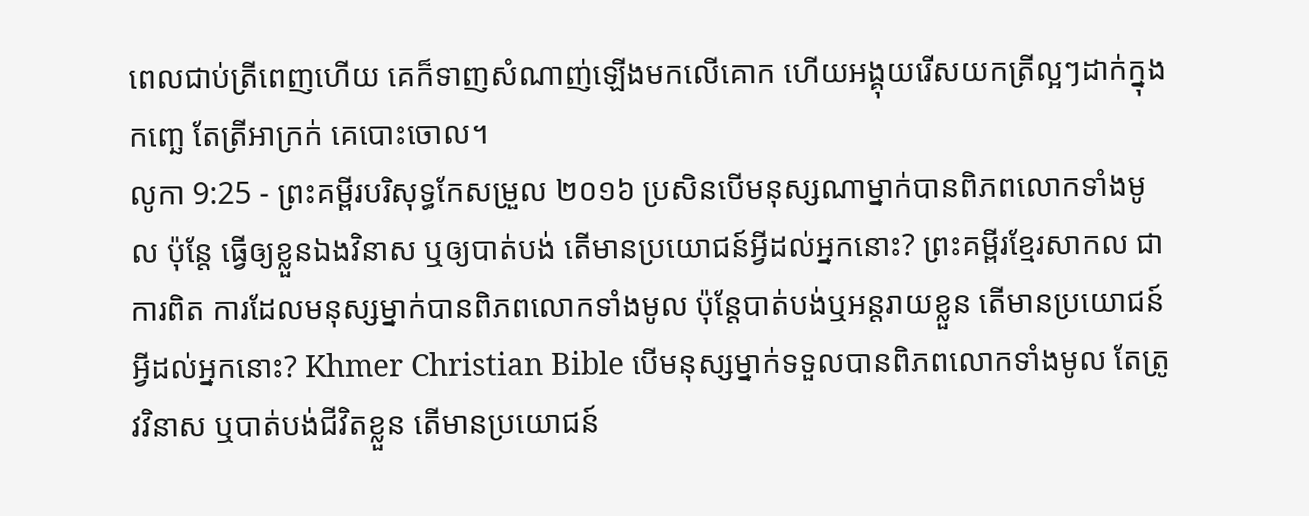ពេលជាប់ត្រីពេញហើយ គេក៏ទាញសំណាញ់ឡើងមកលើគោក ហើយអង្គុយរើសយកត្រីល្អៗដាក់ក្នុងកញ្ឆេ តែត្រីអាក្រក់ គេបោះចោល។
លូកា 9:25 - ព្រះគម្ពីរបរិសុទ្ធកែសម្រួល ២០១៦ ប្រសិនបើមនុស្សណាម្នាក់បានពិភពលោកទាំងមូល ប៉ុន្តែ ធ្វើឲ្យខ្លួនឯងវិនាស ឬឲ្យបាត់បង់ តើមានប្រយោជន៍អ្វីដល់អ្នកនោះ? ព្រះគម្ពីរខ្មែរសាកល ជាការពិត ការដែលមនុស្សម្នាក់បានពិភពលោកទាំងមូល ប៉ុន្តែបាត់បង់ឬអន្តរាយខ្លួន តើមានប្រយោជន៍អ្វីដល់អ្នកនោះ? Khmer Christian Bible បើមនុស្សម្នាក់ទទួលបានពិភពលោកទាំងមូល តែត្រូវវិនាស ឬបាត់បង់ជីវិតខ្លួន តើមានប្រយោជន៍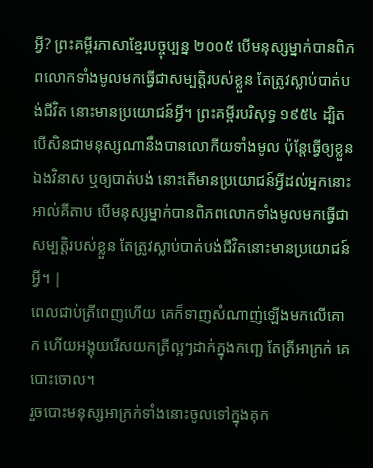អ្វី? ព្រះគម្ពីរភាសាខ្មែរបច្ចុប្បន្ន ២០០៥ បើមនុស្សម្នាក់បានពិភពលោកទាំងមូលមកធ្វើជាសម្បត្តិរបស់ខ្លួន តែត្រូវស្លាប់បាត់បង់ជីវិត នោះមានប្រយោជន៍អ្វី។ ព្រះគម្ពីរបរិសុទ្ធ ១៩៥៤ ដ្បិតបើសិនជាមនុស្សណានឹងបានលោកីយទាំងមូល ប៉ុន្តែធ្វើឲ្យខ្លួនឯងវិនាស ឬឲ្យបាត់បង់ នោះតើមានប្រយោជន៍អ្វីដល់អ្នកនោះ អាល់គីតាប បើមនុស្សម្នាក់បានពិភពលោកទាំងមូលមកធ្វើជាសម្បត្តិរបស់ខ្លួន តែត្រូវស្លាប់បាត់បង់ជីវិតនោះមានប្រយោជន៍អ្វី។ |
ពេលជាប់ត្រីពេញហើយ គេក៏ទាញសំណាញ់ឡើងមកលើគោក ហើយអង្គុយរើសយកត្រីល្អៗដាក់ក្នុងកញ្ឆេ តែត្រីអាក្រក់ គេបោះចោល។
រួចបោះមនុស្សអាក្រក់ទាំងនោះចូលទៅក្នុងគុក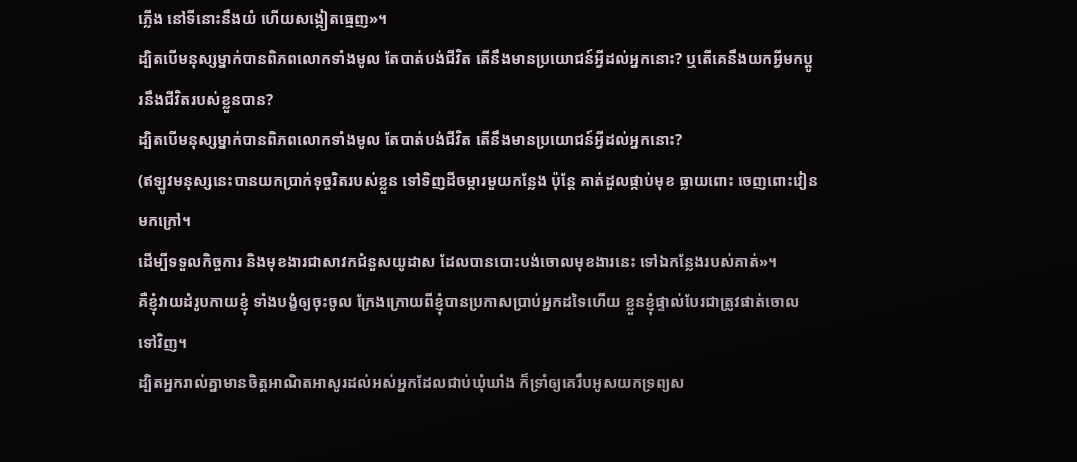ភ្លើង នៅទីនោះនឹងយំ ហើយសង្កៀតធ្មេញ»។
ដ្បិតបើមនុស្សម្នាក់បានពិភពលោកទាំងមូល តែបាត់បង់ជីវិត តើនឹងមានប្រយោជន៍អ្វីដល់អ្នកនោះ? ឬតើគេនឹងយកអ្វីមកប្ដូរនឹងជីវិតរបស់ខ្លួនបាន?
ដ្បិតបើមនុស្សម្នាក់បានពិភពលោកទាំងមូល តែបាត់បង់ជីវិត តើនឹងមានប្រយោជន៍អ្វីដល់អ្នកនោះ?
(ឥឡូវមនុស្សនេះបានយកប្រាក់ទុច្ចរិតរបស់ខ្លួន ទៅទិញដីចម្ការមួយកន្លែង ប៉ុន្តែ គាត់ដួលផ្កាប់មុខ ធ្លាយពោះ ចេញពោះវៀនមកក្រៅ។
ដើម្បីទទួលកិច្ចការ និងមុខងារជាសាវកជំនួសយូដាស ដែលបានបោះបង់ចោលមុខងារនេះ ទៅឯកន្លែងរបស់គាត់»។
គឺខ្ញុំវាយដំរូបកាយខ្ញុំ ទាំងបង្ខំឲ្យចុះចូល ក្រែងក្រោយពីខ្ញុំបានប្រកាសប្រាប់អ្នកដទៃហើយ ខ្លួនខ្ញុំផ្ទាល់បែរជាត្រូវផាត់ចោលទៅវិញ។
ដ្បិតអ្នករាល់គ្នាមានចិត្តអាណិតអាសូរដល់អស់អ្នកដែលជាប់ឃុំឃាំង ក៏ទ្រាំឲ្យគេរឹបអូសយកទ្រព្យស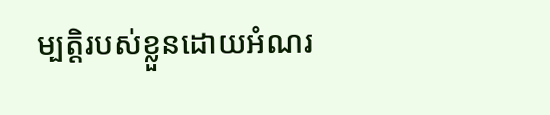ម្បត្តិរបស់ខ្លួនដោយអំណរ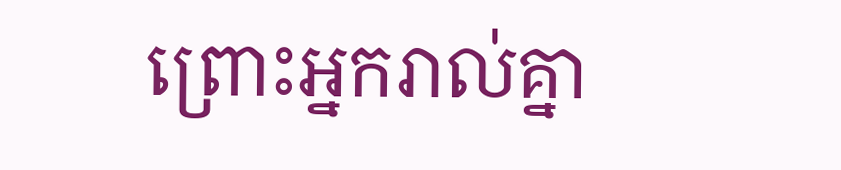ព្រោះអ្នករាល់គ្នា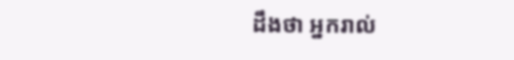ដឹងថា អ្នករាល់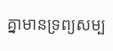គ្នាមានទ្រព្យសម្ប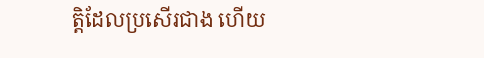ត្តិដែលប្រសើរជាង ហើយ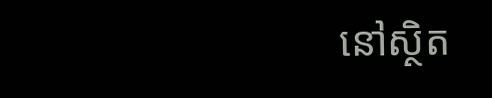នៅស្ថិត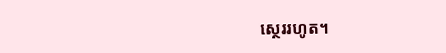ស្ថេររហូត។